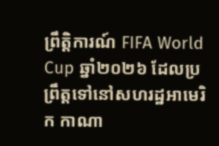ព្រឹត្តិការណ៍ FIFA World Cup ឆ្នាំ២០២៦ ដែលប្រព្រឹត្តទៅនៅសហរដ្ឋអាមេរិក កាណា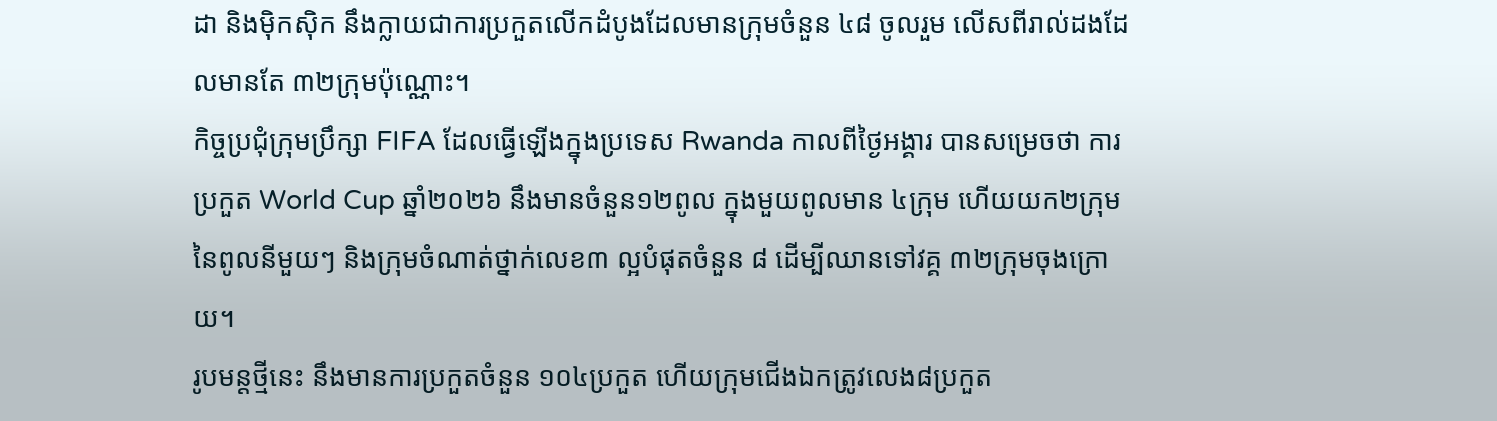ដា និងម៉ិកស៊ិក នឹងក្លាយជាការប្រកួតលើកដំបូងដែលមានក្រុមចំនួន ៤៨ ចូលរួម លើសពីរាល់ដងដែលមានតែ ៣២ក្រុមប៉ុណ្ណោះ។
កិច្ចប្រជុំក្រុមប្រឹក្សា FIFA ដែលធ្វើឡើងក្នុងប្រទេស Rwanda កាលពីថ្ងៃអង្គារ បានសម្រេចថា ការប្រកួត World Cup ឆ្នាំ២០២៦ នឹងមានចំនួន១២ពូល ក្នុងមួយពូលមាន ៤ក្រុម ហើយយក២ក្រុមនៃពូលនីមួយៗ និងក្រុមចំណាត់ថ្នាក់លេខ៣ ល្អបំផុតចំនួន ៨ ដើម្បីឈានទៅវគ្គ ៣២ក្រុមចុងក្រោយ។
រូបមន្តថ្មីនេះ នឹងមានការប្រកួតចំនួន ១០៤ប្រកួត ហើយក្រុមជើងឯកត្រូវលេង៨ប្រកួត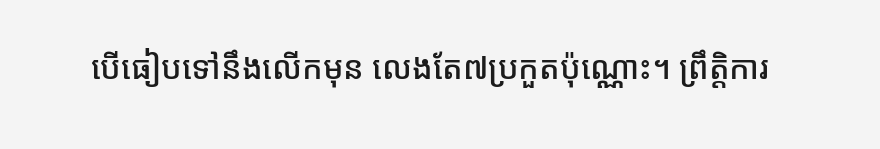បើធៀបទៅនឹងលើកមុន លេងតែ៧ប្រកួតប៉ុណ្ណោះ។ ព្រឹត្តិការ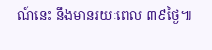ណ៍នេះ នឹងមានរយៈពេល ៣៩ថ្ងៃ៕